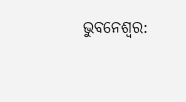ଭୁବନେଶ୍ବର: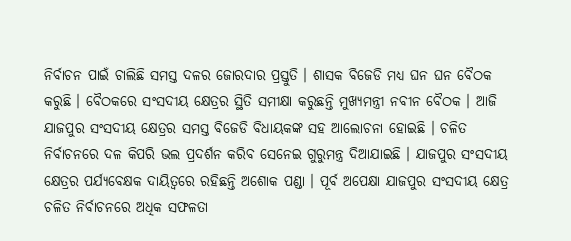ନିର୍ବାଚନ ପାଇଁ ଚାଲିଛି ସମସ୍ତ ଦଳର ଜୋରଦାର ପ୍ରସ୍ତୁତି । ଶାସକ ବିଜେଡି ମଧ୍ୟ ଘନ ଘନ ବୈଠକ କରୁଛି । ବୈଠକରେ ସଂସଦୀୟ କ୍ଷେତ୍ରର ସ୍ଥିତି ସମୀକ୍ଷା କରୁଛନ୍ତି ମୁଖ୍ୟମନ୍ତ୍ରୀ ନବୀନ ବୈଠକ । ଆଜି ଯାଜପୁର ସଂସଦୀୟ କ୍ଷେତ୍ରର ସମସ୍ତ ବିଜେଡି ବିଧାୟକଙ୍କ ସହ ଆଲୋଚନା ହୋଇଛି । ଚଳିତ ନିର୍ବାଚନରେ ଦଳ କିପରି ଭଲ ପ୍ରଦର୍ଶନ କରିବ ସେନେଇ ଗୁରୁମନ୍ତ୍ର ଦିଆଯାଇଛି । ଯାଜପୁର ସଂସଦୀୟ କ୍ଷେତ୍ରର ପର୍ଯ୍ୟବେକ୍ଷକ ଦାୟିତ୍ବରେ ରହିଛନ୍ତି ଅଶୋକ ପଣ୍ଡା । ପୂର୍ବ ଅପେକ୍ଷା ଯାଜପୁର ସଂସଦୀୟ କ୍ଷେତ୍ର ଚଳିତ ନିର୍ବାଚନରେ ଅଧିକ ସଫଳତା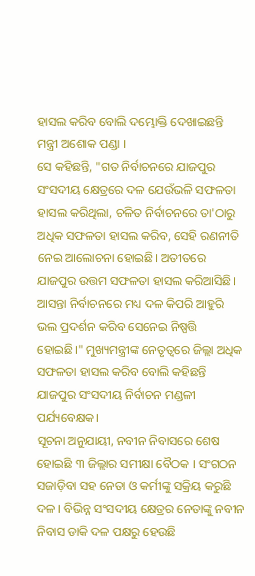ହାସଲ କରିବ ବୋଲି ଦମ୍ଭୋକ୍ତି ଦେଖାଇଛନ୍ତି ମନ୍ତ୍ରୀ ଅଶୋକ ପଣ୍ଡା ।
ସେ କହିଛନ୍ତି, "ଗତ ନିର୍ବାଚନରେ ଯାଜପୁର ସଂସଦୀୟ କ୍ଷେତ୍ରରେ ଦଳ ଯେଉଁଭଳି ସଫଳତା ହାସଲ କରିଥିଲା, ଚଳିତ ନିର୍ବାଚନରେ ତା'ଠାରୁ ଅଧିକ ସଫଳତା ହାସଲ କରିବ, ସେହି ରଣନୀତି ନେଇ ଆଲୋଚନା ହୋଇଛି। ଅତୀତରେ ଯାଜପୁର ଉତ୍ତମ ସଫଳତା ହାସଲ କରିଆସିଛି। ଆସନ୍ତା ନିର୍ବାଚନରେ ମଧ୍ୟ ଦଳ କିପରି ଆହୁରି ଭଲ ପ୍ରଦର୍ଶନ କରିବ ସେନେଇ ନିଷ୍ପତ୍ତି ହୋଇଛି।" ମୁଖ୍ୟମନ୍ତ୍ରୀଙ୍କ ନେତୃତ୍ୱରେ ଜିଲ୍ଲା ଅଧିକ ସଫଳତା ହାସଲ କରିବ ବୋଲି କହିଛନ୍ତି ଯାଜପୁର ସଂସଦୀୟ ନିର୍ବାଚନ ମଣ୍ଡଳୀ ପର୍ଯ୍ୟବେକ୍ଷକ।
ସୂଚନା ଅନୁଯାୟୀ, ନବୀନ ନିବାସରେ ଶେଷ ହୋଇଛି ୩ ଜିଲ୍ଲାର ସମୀକ୍ଷା ବୈଠକ । ସଂଗଠନ ସଜାଡ଼ିବା ସହ ନେତା ଓ କର୍ମୀଙ୍କୁ ସକ୍ରିୟ କରୁଛି ଦଳ । ବିଭିନ୍ନ ସଂସଦୀୟ କ୍ଷେତ୍ରର ନେତାଙ୍କୁ ନବୀନ ନିବାସ ଡାକି ଦଳ ପକ୍ଷରୁ ହେଉଛି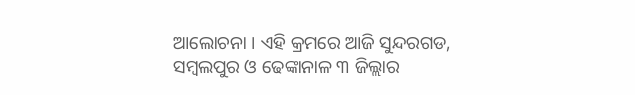ଆଲୋଚନା । ଏହି କ୍ରମରେ ଆଜି ସୁନ୍ଦରଗଡ, ସମ୍ବଲପୁର ଓ ଢେଙ୍କାନାଳ ୩ ଜିଲ୍ଲାର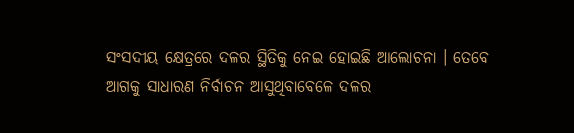ସଂସଦୀୟ କ୍ଷେତ୍ରରେ ଦଳର ସ୍ଥିତିକୁ ନେଇ ହୋଇଛି ଆଲୋଚନା । ତେବେ ଆଗକୁ ସାଧାରଣ ନିର୍ବାଚନ ଆସୁଥିବାବେଳେ ଦଳର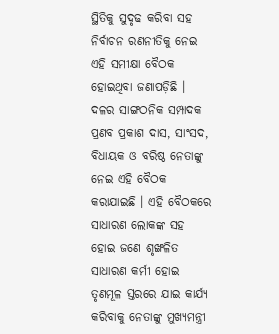ସ୍ଥିତିକୁ ସୁଦୃଢ କରିବା ସହ ନିର୍ବାଚନ ରଣନୀତିକୁ ନେଇ ଏହି ସମୀକ୍ଷା ବୈଠକ ହୋଇଥିବା ଜଣାପଡ଼ିଛି । ଦଳର ସାଙ୍ଗଠନିକ ସମ୍ପାଦକ ପ୍ରଣବ ପ୍ରକାଶ ଦାସ, ସାଂସଦ, ବିଧାୟକ ଓ ବରିଷ୍ଠ ନେତାଙ୍କୁ ନେଇ ଏହି ବୈଠକ କରାଯାଇଛି । ଏହି ବୈଠକରେ ସାଧାରଣ ଲୋକଙ୍କ ସହ ହୋଇ ଜଣେ ଶୃଙ୍ଖଳିତ ସାଧାରଣ କର୍ମୀ ହୋଇ ତୃଣମୂଳ ସ୍ତରରେ ଯାଇ କାର୍ଯ୍ୟ କରିବାକୁ ନେତାଙ୍କୁ ମୁଖ୍ୟମନ୍ତ୍ରୀ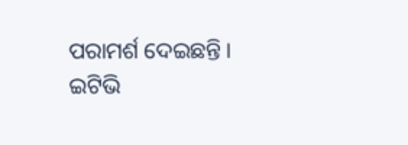ପରାମର୍ଶ ଦେଇଛନ୍ତି ।
ଇଟିଭି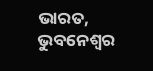ଭାରତ, ଭୁବନେଶ୍ବର